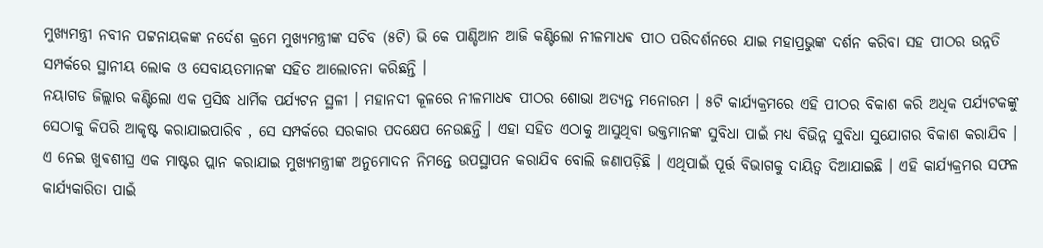ମୁଖ୍ୟମନ୍ତ୍ରୀ ନବୀନ ପଟ୍ଟନାୟକଙ୍କ ନର୍ଦେଶ କ୍ରମେ ମୁଖ୍ୟମନ୍ତ୍ରୀଙ୍କ ସଚିବ (୫ଟି) ଭି କେ ପାଣ୍ଡିଆନ ଆଜି କଣ୍ଟିଲୋ ନୀଳମାଧଵ ପୀଠ ପରିଦର୍ଶନରେ ଯାଇ ମହାପ୍ରଭୁଙ୍କ ଦର୍ଶନ କରିବା ସହ ପୀଠର ଉନ୍ନତି ସମ୍ପର୍କରେ ସ୍ଥାନୀୟ ଲୋକ ଓ ସେବାୟତମାନଙ୍କ ସହିତ ଆଲୋଚନା କରିଛନ୍ତି ।
ନୟାଗଡ ଜିଲ୍ଲାର କଣ୍ଟିଲୋ ଏକ ପ୍ରସିଦ୍ଧ ଧାର୍ମିକ ପର୍ଯ୍ୟଟନ ସ୍ଥଳୀ । ମହାନଦୀ କୂଳରେ ନୀଳମାଧଵ ପୀଠର ଶୋଭା ଅତ୍ୟନ୍ତ ମନୋରମ । ୫ଟି କାର୍ଯ୍ୟକ୍ରମରେ ଏହି ପୀଠର ବିକାଶ କରି ଅଧିକ ପର୍ଯ୍ୟଟକଙ୍କୁ ସେଠାକୁ କିପରି ଆକୃଷ୍ଟ କରାଯାଇପାରିବ , ସେ ସମ୍ପର୍କରେ ସରକାର ପଦକ୍ଷେପ ନେଉଛନ୍ତି । ଏହା ସହିତ ଏଠାକୁ ଆସୁଥିବା ଭକ୍ତମାନଙ୍କ ସୁବିଧା ପାଇଁ ମଧ୍ୟ ବିଭିନ୍ନ ସୁବିଧା ସୁଯୋଗର ବିକାଶ କରାଯିବ ।
ଏ ନେଇ ଖୁଵଶୀଘ୍ର ଏକ ମାଷ୍ଟର ପ୍ଲାନ କରାଯାଇ ମୁଖ୍ୟମନ୍ତ୍ରୀଙ୍କ ଅନୁମୋଦନ ନିମନ୍ତେ ଉପସ୍ଥାପନ କରାଯିବ ବୋଲି ଜଣାପଡ଼ିଛି । ଏଥିପାଇଁ ପୂର୍ତ୍ତ ବିଭାଗକୁ ଦାୟିତ୍ୱ ଦିଆଯାଇଛି । ଏହି କାର୍ଯ୍ୟକ୍ରମର ସଫଳ କାର୍ଯ୍ୟକାରିତା ପାଇଁ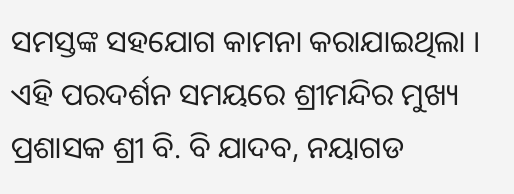ସମସ୍ତଙ୍କ ସହଯୋଗ କାମନା କରାଯାଇଥିଲା । ଏହି ପରଦର୍ଶନ ସମୟରେ ଶ୍ରୀମନ୍ଦିର ମୁଖ୍ୟ ପ୍ରଶାସକ ଶ୍ରୀ ବି. ବି ଯାଦବ, ନୟାଗଡ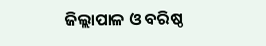ଜିଲ୍ଲାପାଳ ଓ ବରିଷ୍ଠ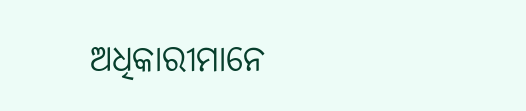ଅଧିକାରୀମାନେ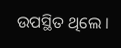ଉପସ୍ଥିତ ଥିଲେ ।